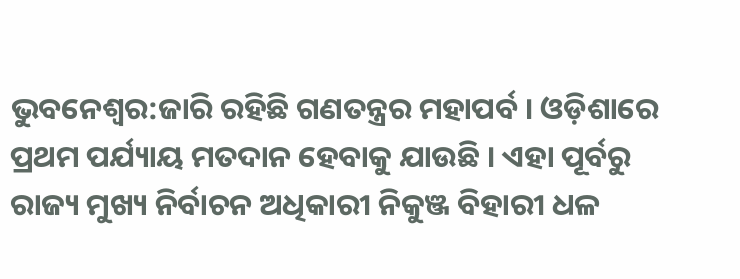ଭୁବନେଶ୍ବର:ଜାରି ରହିଛି ଗଣତନ୍ତ୍ରର ମହାପର୍ବ । ଓଡ଼ିଶାରେ ପ୍ରଥମ ପର୍ଯ୍ୟାୟ ମତଦାନ ହେବାକୁ ଯାଉଛି । ଏହା ପୂର୍ବରୁ ରାଜ୍ୟ ମୁଖ୍ୟ ନିର୍ବାଚନ ଅଧିକାରୀ ନିକୁଞ୍ଜ ବିହାରୀ ଧଳ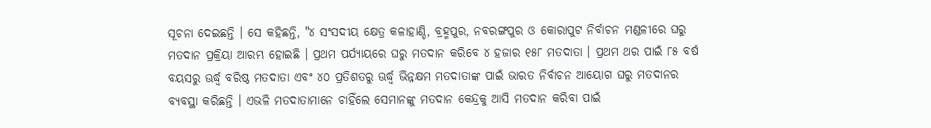ସୂଚନା ଦେଇଛନ୍ତି । ସେ କହିଛନ୍ତି, "୪ ସଂସଦୀୟ କ୍ଷେତ୍ର କଳାହାଣ୍ଡି, ବ୍ରହ୍ମପୁର, ନବରଙ୍ଗପୁର ଓ କୋରାପୁଟ ନିର୍ବାଚନ ମଣ୍ଡଳୀରେ ଘରୁ ମତଦାନ ପ୍ରକ୍ରିୟା ଆରମ୍ଭ ହୋଇଛି । ପ୍ରଥମ ପର୍ଯ୍ୟାୟରେ ଘରୁ ମତଦାନ କରିବେ ୪ ହଜାର ୧୫୮ ମତଦାତା । ପ୍ରଥମ ଥର ପାଇଁ ୮୫ ବର୍ଷ ବୟସରୁ ଊର୍ଦ୍ଧ୍ବ ବରିଷ୍ଠ ମତଦାତା ଏବଂ ୪୦ ପ୍ରତିଶତରୁ ଊର୍ଦ୍ଧ୍ବ ଭିନ୍ନକ୍ଷମ ମତଦାତାଙ୍କ ପାଇଁ ଭାରତ ନିର୍ବାଚନ ଆୟୋଗ ଘରୁ ମତଦାନର ବ୍ୟବସ୍ଥା କରିଛନ୍ତି । ଏଭଳି ମତଦାତାମାନେ ଚାହିଁଲେ ସେମାନଙ୍କୁ ମତଦାନ କେନ୍ଦ୍ରକୁ ଆସି ମତଦାନ କରିବା ପାଇଁ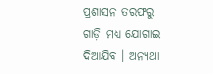ପ୍ରଶାସନ ତରଫରୁ ଗାଡ଼ି ମଧ୍ୟ ଯୋଗାଇ ଦିଆଯିବ । ଅନ୍ୟଥା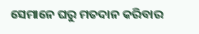ସେମାନେ ଘରୁ ମତଦାନ କରିବାର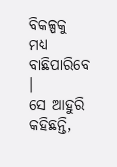ବିକଳ୍ପକୁ ମଧ୍ୟ ବାଛିପାରିବେ ।
ସେ ଆହୁରି କହିଛନ୍ତି,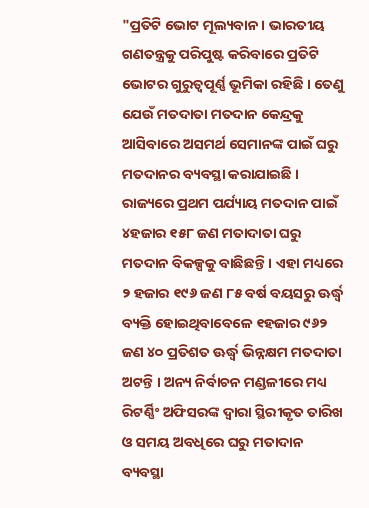"ପ୍ରତିଟି ଭୋଟ ମୂଲ୍ୟବାନ । ଭାରତୀୟ ଗଣତନ୍ତ୍ରକୁ ପରିପୁଷ୍ଟ କରିବାରେ ପ୍ରତିଟି ଭୋଟର ଗୁରୁତ୍ୱପୂର୍ଣ୍ଣ ଭୂମିକା ରହିଛି । ତେଣୁ ଯେଉଁ ମତଦାତା ମତଦାନ କେନ୍ଦ୍ରକୁ ଆସିବାରେ ଅସମର୍ଥ ସେମାନଙ୍କ ପାଇଁ ଘରୁ ମତଦାନର ବ୍ୟବସ୍ଥା କରାଯାଇଛି । ରାଜ୍ୟରେ ପ୍ରଥମ ପର୍ଯ୍ୟାୟ ମତଦାନ ପାଇଁ ୪ହଜାର ୧୫୮ ଜଣ ମତାଦାତା ଘରୁ ମତଦାନ ବିକଳ୍ପକୁ ବାଛିଛନ୍ତି । ଏହା ମଧ୍ୟରେ ୨ ହଜାର ୧୯୬ ଜଣ ୮୫ ବର୍ଷ ବୟସରୁ ଊର୍ଦ୍ଧ୍ବ ବ୍ୟକ୍ତି ହୋଇଥିବାବେଳେ ୧ହଜାର ୯୬୨ ଜଣ ୪୦ ପ୍ରତିଶତ ଊର୍ଦ୍ଧ୍ବ ଭିନ୍ନକ୍ଷମ ମତଦାତା ଅଟନ୍ତି । ଅନ୍ୟ ନିର୍ବାଚନ ମଣ୍ଡଳୀରେ ମଧ୍ୟ ରିଟର୍ଣ୍ଣିଂ ଅଫିସରଙ୍କ ଦ୍ୱାରା ସ୍ଥିରୀକୃତ ତାରିଖ ଓ ସମୟ ଅବଧିରେ ଘରୁ ମତାଦାନ ବ୍ୟବସ୍ଥା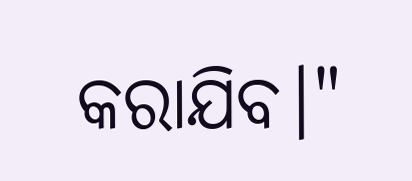କରାଯିବ।"